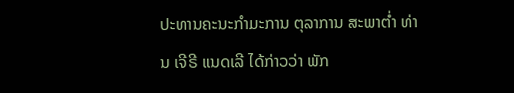ປະທານຄະນະກຳມະການ ຕຸລາການ ສະພາຕ່ຳ ທ່ານ ເຈີຣີ ແນດເລີ ໄດ້ກ່າວວ່າ ພັກ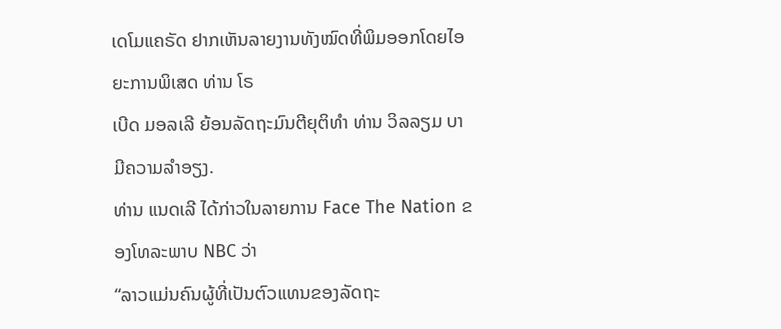ເດໂມແຄຣັດ ຢາກເຫັນລາຍງານທັງໝົດທີ່ພິມອອກໂດຍໄອຍະການພິເສດ ທ່ານ ໂຣ
ເບີດ ມອລເລີ ຍ້ອນລັດຖະມົນຕີຍຸຕິທຳ ທ່ານ ວິລລຽມ ບາ ມີຄວາມລຳອຽງ.
ທ່ານ ແນດເລີ ໄດ້ກ່າວໃນລາຍການ Face The Nation ຂອງໂທລະພາບ NBC ວ່າ
“ລາວແມ່ນຄົນຜູ້ທີ່ເປັນຕົວແທນຂອງລັດຖະ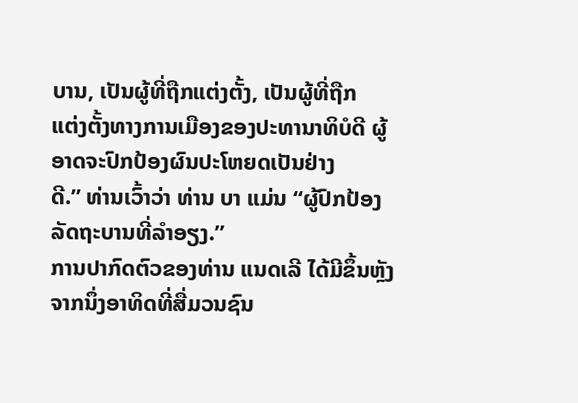ບານ, ເປັນຜູ້ທີ່ຖືກແຕ່ງຕັ້ງ, ເປັນຜູ້ທີ່ຖືກ
ແຕ່ງຕັ້ງທາງການເມືອງຂອງປະທານາທິບໍດີ ຜູ້ອາດຈະປົກປ້ອງຜົນປະໂຫຍດເປັນຢ່າງ
ດີ.” ທ່ານເວົ້າວ່າ ທ່ານ ບາ ແມ່ນ “ຜູ້ປົກປ້ອງລັດຖະບານທີ່ລຳອຽງ.”
ການປາກົດຕົວຂອງທ່ານ ແນດເລີ ໄດ້ມີຂຶ້ນຫຼັງຈາກນຶ່ງອາທິດທີ່ສື່ມວນຊົນ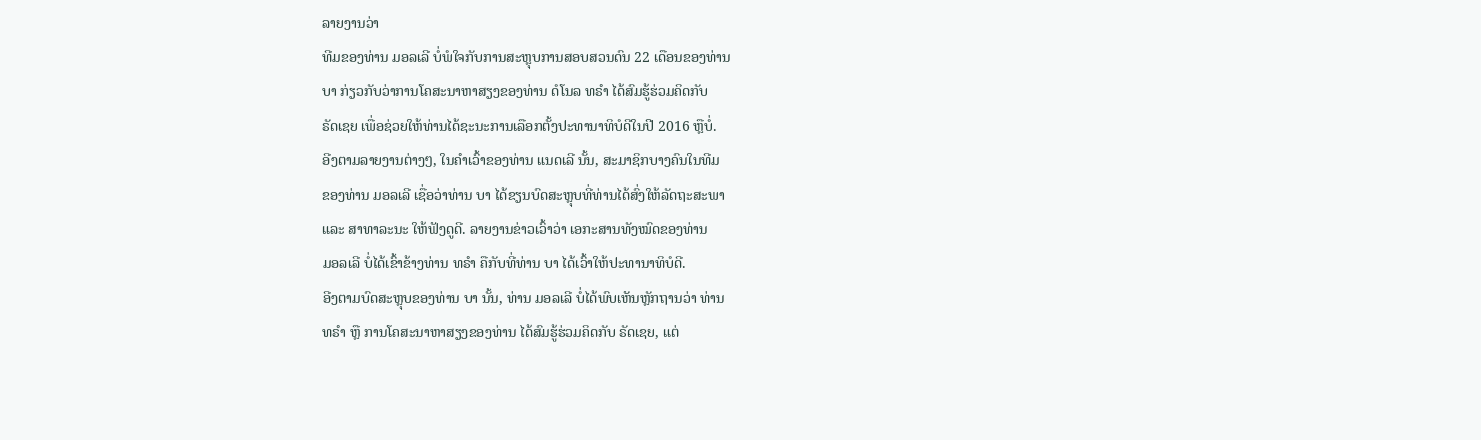ລາຍງານວ່າ
ທີມຂອງທ່ານ ມອລເລີ ບໍ່ພໍໃຈກັບການສະຫຼຸບການສອບສວນດົນ 22 ເດືອນຂອງທ່ານ
ບາ ກ່ຽວກັບວ່າການໂຄສະນາຫາສຽງຂອງທ່ານ ດໍໂນລ ທຣຳ ໄດ້ສົມຮູ້ຮ່ວມຄິດກັບ
ຣັດເຊຍ ເພື່ອຊ່ວຍໃຫ້ທ່ານໄດ້ຊະນະການເລືອກຕັ້ງປະທານາທິບໍດີໃນປີ 2016 ຫຼືບໍ່.
ອີງຕາມລາຍງານຕ່າງໆ, ໃນຄຳເວົ້າຂອງທ່ານ ແນດເລີ ນັ້ນ, ສະມາຊິກບາງຄົນໃນທີມ
ຂອງທ່ານ ມອລເລີ ເຊື່ອວ່າທ່ານ ບາ ໄດ້ຂຽນບົດສະຫຼຸບທີ່ທ່ານໄດ້ສົ່ງໃຫ້ລັດຖະສະພາ
ແລະ ສາທາລະນະ ໃຫ້ຟັງດູດີ. ລາຍງານຂ່າວເວົ້າວ່າ ເອກະສານທັງໝົດຂອງທ່ານ
ມອລເລີ ບໍ່ໄດ້ເຂົ້າຂ້າງທ່ານ ທຣຳ ຄືກັບທີ່ທ່ານ ບາ ໄດ້ເວົ້າໃຫ້ປະທານາທິບໍດີ.
ອີງຕາມບົດສະຫຼຸບຂອງທ່ານ ບາ ນັ້ນ, ທ່ານ ມອລເລີ ບໍ່ໄດ້ພົບເຫັນຫຼັກຖານວ່າ ທ່ານ
ທຣຳ ຫຼື ການໂຄສະນາຫາສຽງຂອງທ່ານ ໄດ້ສົມຮູ້ຮ່ວມຄິດກັບ ຣັດເຊຍ, ແຕ່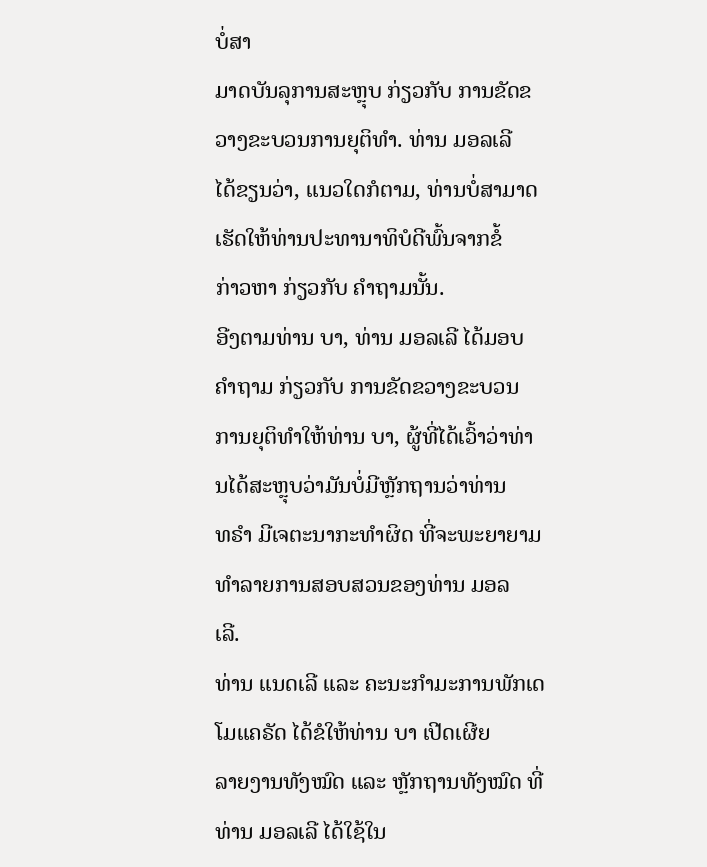ບໍ່ສາ
ມາດບັນລຸການສະຫຼຸບ ກ່ຽວກັບ ການຂັດຂວາງຂະບວນການຍຸຕິທຳ. ທ່ານ ມອລເລີ
ໄດ້ຂຽນວ່າ, ແນວໃດກໍຕາມ, ທ່ານບໍ່ສາມາດເຮັດໃຫ້ທ່ານປະທານາທິບໍດີພົ້ນຈາກຂໍ້
ກ່າວຫາ ກ່ຽວກັບ ຄຳຖາມນັ້ນ.
ອີງຕາມທ່ານ ບາ, ທ່ານ ມອລເລີ ໄດ້ມອບຄຳຖາມ ກ່ຽວກັບ ການຂັດຂວາງຂະບວນ
ການຍຸຕິທຳໃຫ້ທ່ານ ບາ, ຜູ້ທີ່ໄດ້ເວົ້າວ່າທ່ານໄດ້ສະຫຼຸບວ່າມັນບໍ່ມີຫຼັກຖານວ່າທ່ານ
ທຣຳ ມີເຈຕະນາກະທຳຜິດ ທີ່ຈະພະຍາຍາມທຳລາຍການສອບສວນຂອງທ່ານ ມອລ
ເລີ.
ທ່ານ ແນດເລີ ແລະ ຄະນະກຳມະການພັກເດໂມແຄຣັດ ໄດ້ຂໍໃຫ້ທ່ານ ບາ ເປີດເຜີຍ
ລາຍງານທັງໝົດ ແລະ ຫຼັກຖານທັງໝົດ ທີ່ທ່ານ ມອລເລີ ໄດ້ໃຊ້ໃນ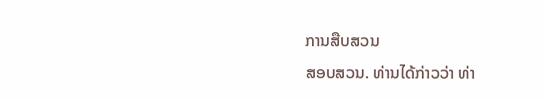ການສືບສວນ
ສອບສວນ. ທ່ານໄດ້ກ່າວວ່າ ທ່າ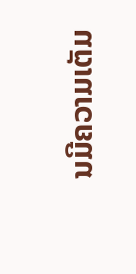ນມີຄວາມເຕັມ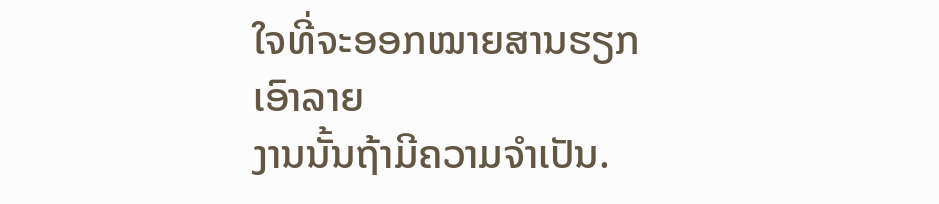ໃຈທີ່ຈະອອກໝາຍສານຮຽກເອົາລາຍ
ງານນັ້ນຖ້າມີຄວາມຈຳເປັນ.